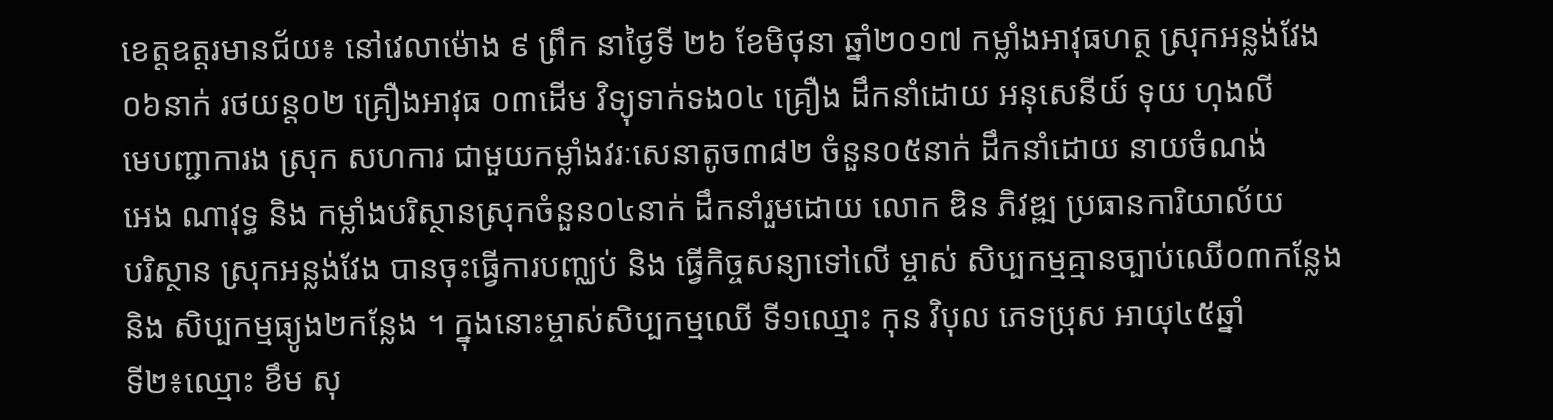ខេត្តឧត្តរមានជ័យ៖ នៅវេលាម៉ោង ៩ ព្រឹក នាថ្ងៃទី ២៦ ខែមិថុនា ឆ្នាំ២០១៧ កម្លាំងអាវុធហត្ថ ស្រុកអន្លង់វែង
០៦នាក់ រថយន្ត០២ គ្រឿងអាវុធ ០៣ដើម វិទ្យុទាក់ទង០៤ គ្រឿង ដឹកនាំដោយ អនុសេនីយ៍ ទុយ ហុងលី
មេបញ្ជាការង ស្រុក សហការ ជាមួយកម្លាំងវរៈសេនាតូច៣៨២ ចំនួន០៥នាក់ ដឹកនាំដោយ នាយចំណង់
អេង ណាវុទ្ធ និង កម្លាំងបរិស្ថានស្រុកចំនួន០៤នាក់ ដឹកនាំរួមដោយ លោក ឌិន ភិវឌ្ឍ ប្រធានការិយាល័យ
បរិស្ថាន ស្រុកអន្លង់វែង បានចុះធ្វើការបញ្ឈប់ និង ធ្វើកិច្ចសន្យាទៅលើ ម្ចាស់ សិប្បកម្មគ្មានច្បាប់ឈើ០៣កន្លែង
និង សិប្បកម្មធ្យូង២កន្លែង ។ ក្នុងនោះម្ចាស់សិប្បកម្មឈើ ទី១ឈ្មោះ កុន វិបុល ភេទប្រុស អាយុ៤៥ឆ្នាំ
ទី២៖ឈ្មោះ ខឹម សុ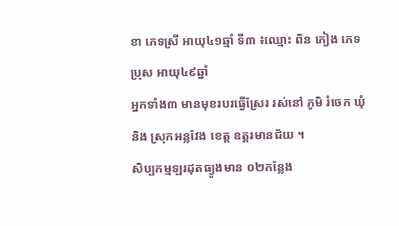ខា ភេទស្រី អាយុ៤១ឆ្មាំ ទី៣ ៖ឈ្មោះ ពិន ភៀង ភេទប្រុស អាយុ៤៩ឆ្នាំ
អ្នកទាំង៣ មានមុខរបរធ្វើស្រែរ រស់នៅ ភូមិ រំចេក ឃុំ និង ស្រុកអន្លវែង ខេត្ត ឧត្តរមានជ័យ ។
សិប្បកម្មឡរដុតធ្យូងមាន ០២កន្លែង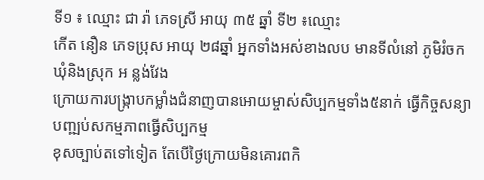ទី១ ៖ ឈ្មោះ ជា រ៉ា ភេទស្រី អាយុ ៣៥ ឆ្នាំ ទី២ ៖ឈ្មោះ
កើត នឿន ភេទប្រុស អាយុ ២៨ឆ្នាំ អ្នកទាំងអស់ខាងលប មានទីលំនៅ ភូមិរំចក ឃុំនិងស្រុក អ ន្លង់វែង
ក្រោយការបង្រ្កាបកម្លាំងជំនាញបានអោយម្ចាស់សិប្បកម្មទាំង៥នាក់ ធ្វើកិច្ចសន្យាបញ្ឍប់សកម្មភាពធ្វើសិប្បកម្ម
ខុសច្បាប់តទៅទៀត តែបើថ្ងៃក្រោយមិនគោរពកិ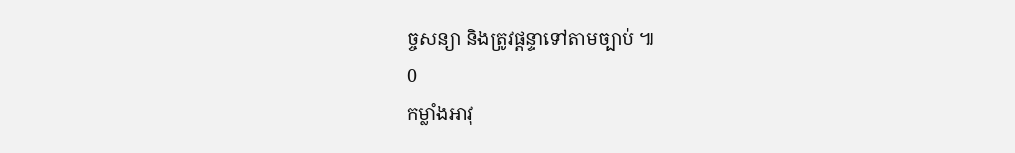ច្ចសន្យា និងត្រូវផ្តន្ទាទៅតាមច្បាប់ ៕
0
កម្លាំងអាវុ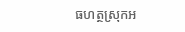ធហត្ថស្រុកអ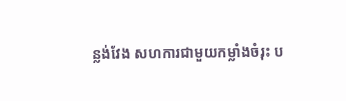ន្លង់វែង សហការជាមួយកម្លាំងចំរុះ ប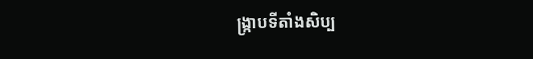ង្រ្កាបទីតាំងសិប្ប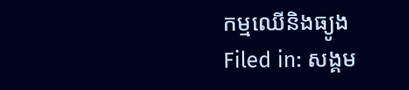កម្មឈើនិងធ្យូង
Filed in: សង្គម